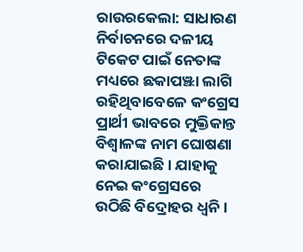ରାଉରକେଲା: ସାଧାରଣ ନିର୍ବାଚନରେ ଦଳୀୟ ଟିକେଟ ପାଇଁ ନେତାଙ୍କ ମଧ୍ୟରେ ଛକାପଞ୍ଝା ଲାଗି ରହିଥିବାବେଳେ କଂଗ୍ରେସ ପ୍ରାର୍ଥୀ ଭାବରେ ମୁକ୍ତିକାନ୍ତ ବିଶ୍ୱାଳଙ୍କ ନାମ ଘୋଷଣା କରାଯାଇଛି । ଯାହାକୁ ନେଇ କଂଗ୍ରେସରେ ଉଠିଛି ବିଦ୍ରୋହର ଧ୍ବନି ।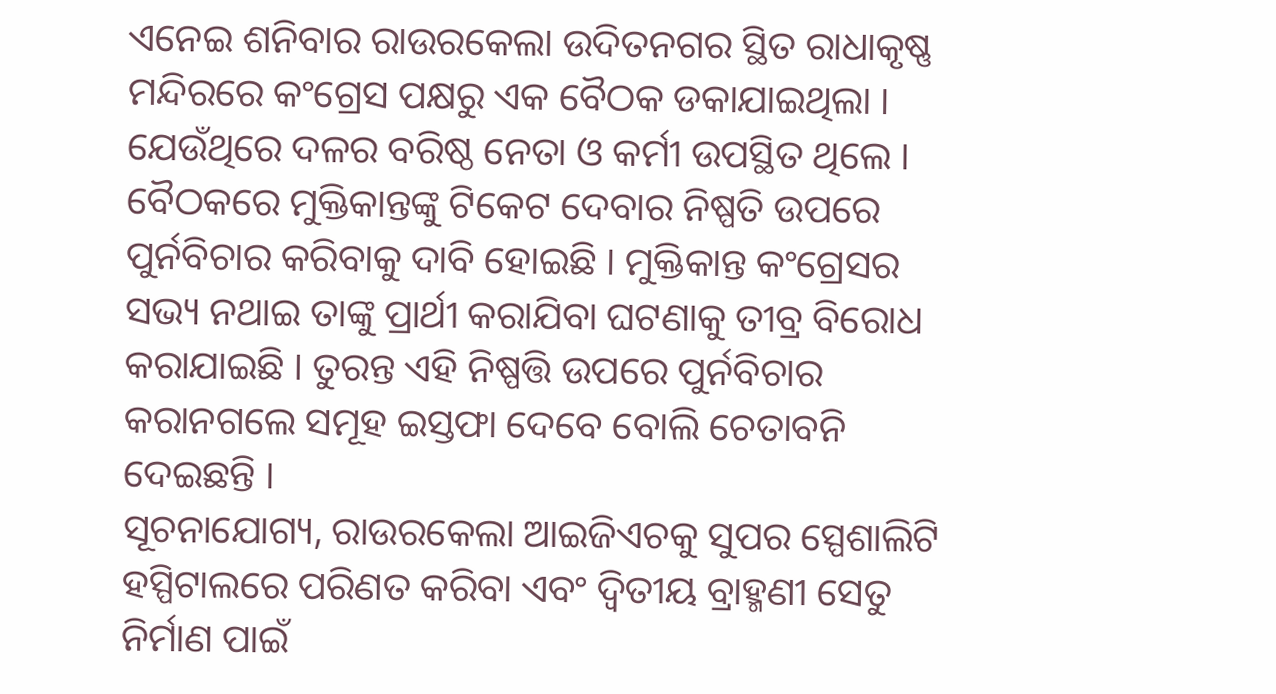ଏନେଇ ଶନିବାର ରାଉରକେଲା ଉଦିତନଗର ସ୍ଥିତ ରାଧାକୃଷ୍ଣ ମନ୍ଦିରରେ କଂଗ୍ରେସ ପକ୍ଷରୁ ଏକ ବୈଠକ ଡକାଯାଇଥିଲା । ଯେଉଁଥିରେ ଦଳର ବରିଷ୍ଠ ନେତା ଓ କର୍ମୀ ଉପସ୍ଥିତ ଥିଲେ ।
ବୈଠକରେ ମୁକ୍ତିକାନ୍ତଙ୍କୁ ଟିକେଟ ଦେବାର ନିଷ୍ପତି ଉପରେ ପୁର୍ନବିଚାର କରିବାକୁ ଦାବି ହୋଇଛି । ମୁକ୍ତିକାନ୍ତ କଂଗ୍ରେସର ସଭ୍ୟ ନଥାଇ ତାଙ୍କୁ ପ୍ରାର୍ଥୀ କରାଯିବା ଘଟଣାକୁ ତୀବ୍ର ବିରୋଧ କରାଯାଇଛି । ତୁରନ୍ତ ଏହି ନିଷ୍ପତ୍ତି ଉପରେ ପୁର୍ନବିଚାର କରାନଗଲେ ସମୂହ ଇସ୍ତଫା ଦେବେ ବୋଲି ଚେତାବନି ଦେଇଛନ୍ତି ।
ସୂଚନାଯୋଗ୍ୟ, ରାଉରକେଲା ଆଇଜିଏଚକୁ ସୁପର ସ୍ପେଶାଲିଟି ହସ୍ପିଟାଲରେ ପରିଣତ କରିବା ଏବଂ ଦ୍ବିତୀୟ ବ୍ରାହ୍ମଣୀ ସେତୁ ନିର୍ମାଣ ପାଇଁ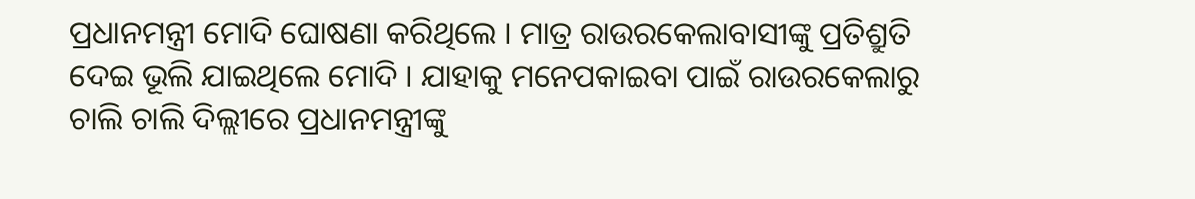ପ୍ରଧାନମନ୍ତ୍ରୀ ମୋଦି ଘୋଷଣା କରିଥିଲେ । ମାତ୍ର ରାଉରକେଲାବାସୀଙ୍କୁ ପ୍ରତିଶ୍ରୁତି ଦେଇ ଭୂଲି ଯାଇଥିଲେ ମୋଦି । ଯାହାକୁ ମନେପକାଇବା ପାଇଁ ରାଉରକେଲାରୁ ଚାଲି ଚାଲି ଦିଲ୍ଲୀରେ ପ୍ରଧାନମନ୍ତ୍ରୀଙ୍କୁ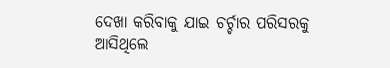ଦେଖା କରିବାକୁ ଯାଇ ଚର୍ଚ୍ଚାର ପରିସରକୁ ଆସିଥିଲେ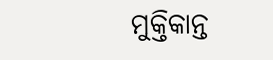ମୁକ୍ତିକାନ୍ତ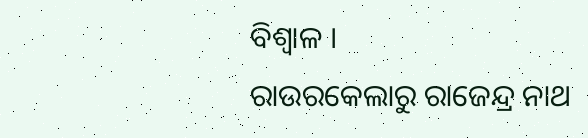ବିଶ୍ବାଳ ।
ରାଉରକେଲାରୁ ରାଜେନ୍ଦ୍ର ନାଥ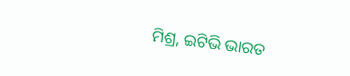ମିଶ୍ର, ଇଟିଭି ଭାରତ